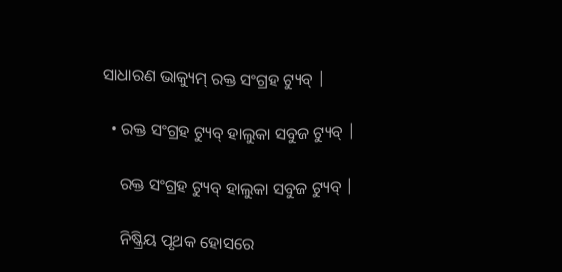ସାଧାରଣ ଭାକ୍ୟୁମ୍ ରକ୍ତ ସଂଗ୍ରହ ଟ୍ୟୁବ୍ |

  • ରକ୍ତ ସଂଗ୍ରହ ଟ୍ୟୁବ୍ ହାଲୁକା ସବୁଜ ଟ୍ୟୁବ୍ |

    ରକ୍ତ ସଂଗ୍ରହ ଟ୍ୟୁବ୍ ହାଲୁକା ସବୁଜ ଟ୍ୟୁବ୍ |

    ନିଷ୍କ୍ରିୟ ପୃଥକ ହୋସରେ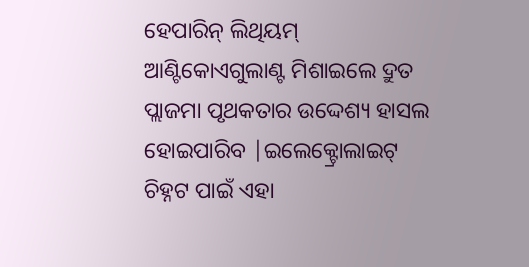ହେପାରିନ୍ ଲିଥିୟମ୍ ଆଣ୍ଟିକୋଏଗୁଲାଣ୍ଟ ମିଶାଇଲେ ଦ୍ରୁତ ପ୍ଲାଜମା ପୃଥକତାର ଉଦ୍ଦେଶ୍ୟ ହାସଲ ହୋଇପାରିବ |ଇଲେକ୍ଟ୍ରୋଲାଇଟ୍ ଚିହ୍ନଟ ପାଇଁ ଏହା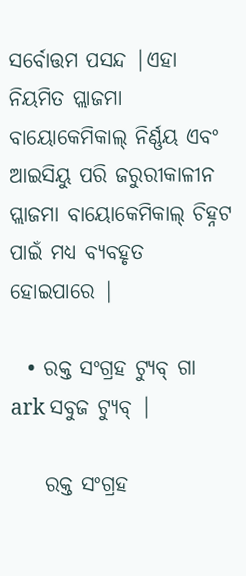ସର୍ବୋତ୍ତମ ପସନ୍ଦ |ଏହା ନିୟମିତ ପ୍ଲାଜମା ବାୟୋକେମିକାଲ୍ ନିର୍ଣ୍ଣୟ ଏବଂ ଆଇସିୟୁ ପରି ଜରୁରୀକାଳୀନ ପ୍ଲାଜମା ବାୟୋକେମିକାଲ୍ ଚିହ୍ନଟ ପାଇଁ ମଧ୍ୟ ବ୍ୟବହୃତ ହୋଇପାରେ |

  • ରକ୍ତ ସଂଗ୍ରହ ଟ୍ୟୁବ୍ ଗା ark ସବୁଜ ଟ୍ୟୁବ୍ |

    ରକ୍ତ ସଂଗ୍ରହ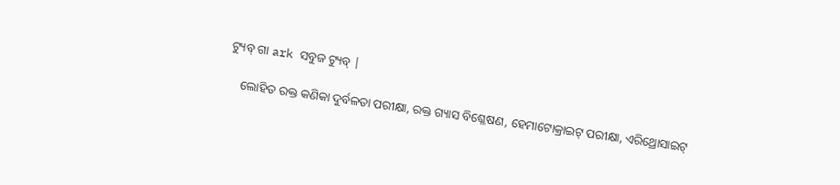ଟ୍ୟୁବ୍ ଗା ark ସବୁଜ ଟ୍ୟୁବ୍ |

    ଲୋହିତ ରକ୍ତ କଣିକା ଦୁର୍ବଳତା ପରୀକ୍ଷା, ରକ୍ତ ଗ୍ୟାସ ବିଶ୍ଳେଷଣ, ହେମାଟୋକ୍ରାଇଟ୍ ପରୀକ୍ଷା, ଏରିଥ୍ରୋସାଇଟ୍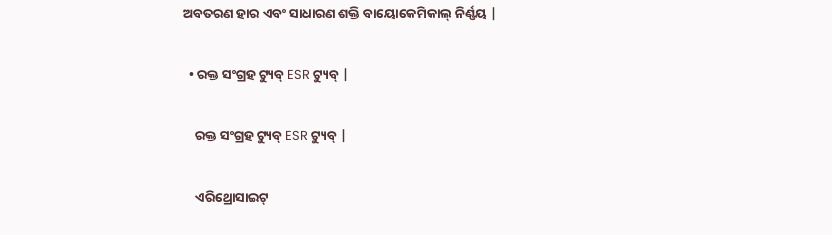ଅବତରଣ ହାର ଏବଂ ସାଧାରଣ ଶକ୍ତି ବାୟୋକେମିକାଲ୍ ନିର୍ଣ୍ଣୟ |

  • ରକ୍ତ ସଂଗ୍ରହ ଟ୍ୟୁବ୍ ESR ଟ୍ୟୁବ୍ |

    ରକ୍ତ ସଂଗ୍ରହ ଟ୍ୟୁବ୍ ESR ଟ୍ୟୁବ୍ |

    ଏରିଥ୍ରୋସାଇଟ୍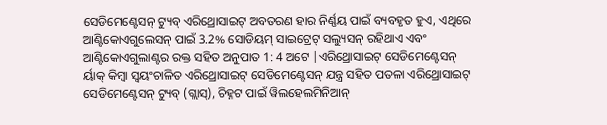ସେଡିମେଣ୍ଟେସନ୍ ଟ୍ୟୁବ୍ ଏରିଥ୍ରୋସାଇଟ୍ ଅବତରଣ ହାର ନିର୍ଣ୍ଣୟ ପାଇଁ ବ୍ୟବହୃତ ହୁଏ, ଏଥିରେ ଆଣ୍ଟିକୋଏଗୁଲେସନ୍ ପାଇଁ 3.2% ସୋଡିୟମ୍ ସାଇଟ୍ରେଟ୍ ସଲ୍ୟୁସନ୍ ରହିଥାଏ ଏବଂ ଆଣ୍ଟିକୋଏଗୁଲାଣ୍ଟର ରକ୍ତ ସହିତ ଅନୁପାତ 1: 4 ଅଟେ |ଏରିଥ୍ରୋସାଇଟ୍ ସେଡିମେଣ୍ଟେସନ୍ ର୍ୟାକ୍ କିମ୍ବା ସ୍ୱୟଂଚାଳିତ ଏରିଥ୍ରୋସାଇଟ୍ ସେଡିମେଣ୍ଟେସନ୍ ଯନ୍ତ୍ର ସହିତ ପତଳା ଏରିଥ୍ରୋସାଇଟ୍ ସେଡିମେଣ୍ଟେସନ୍ ଟ୍ୟୁବ୍ (ଗ୍ଲାସ୍), ଚିହ୍ନଟ ପାଇଁ ୱିଲହେଲମିନିଆନ୍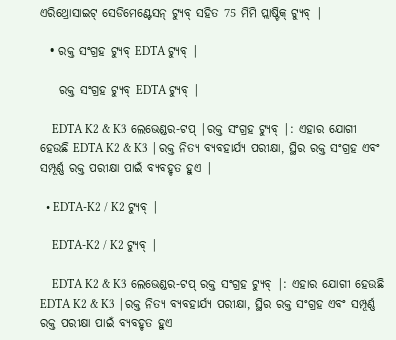ଏରିଥ୍ରୋସାଇଟ୍ ସେଡିମେଣ୍ଟେସନ୍ ଟ୍ୟୁବ୍ ସହିତ 75 ମିମି ପ୍ଲାଷ୍ଟିକ୍ ଟ୍ୟୁବ୍ |

  • ରକ୍ତ ସଂଗ୍ରହ ଟ୍ୟୁବ୍ EDTA ଟ୍ୟୁବ୍ |

    ରକ୍ତ ସଂଗ୍ରହ ଟ୍ୟୁବ୍ EDTA ଟ୍ୟୁବ୍ |

    EDTA K2 & K3 ଲେଭେଣ୍ଡର-ଟପ୍ |ରକ୍ତ ସଂଗ୍ରହ ଟ୍ୟୁବ୍ |: ଏହାର ଯୋଗୀ ହେଉଛି EDTA K2 & K3 |ରକ୍ତ ନିତ୍ୟ ବ୍ୟବହାର୍ଯ୍ୟ ପରୀକ୍ଷା, ସ୍ଥିର ରକ୍ତ ସଂଗ୍ରହ ଏବଂ ସମ୍ପୂର୍ଣ୍ଣ ରକ୍ତ ପରୀକ୍ଷା ପାଇଁ ବ୍ୟବହୃତ ହୁଏ |

  • EDTA-K2 / K2 ଟ୍ୟୁବ୍ |

    EDTA-K2 / K2 ଟ୍ୟୁବ୍ |

    EDTA K2 & K3 ଲେଭେଣ୍ଡର-ଟପ୍ ରକ୍ତ ସଂଗ୍ରହ ଟ୍ୟୁବ୍ |: ଏହାର ଯୋଗୀ ହେଉଛି EDTA K2 & K3 |ରକ୍ତ ନିତ୍ୟ ବ୍ୟବହାର୍ଯ୍ୟ ପରୀକ୍ଷା, ସ୍ଥିର ରକ୍ତ ସଂଗ୍ରହ ଏବଂ ସମ୍ପୂର୍ଣ୍ଣ ରକ୍ତ ପରୀକ୍ଷା ପାଇଁ ବ୍ୟବହୃତ ହୁଏ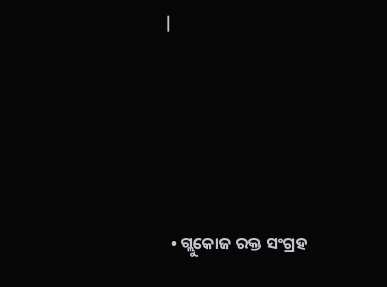|





  • ଗ୍ଲୁକୋଜ ରକ୍ତ ସଂଗ୍ରହ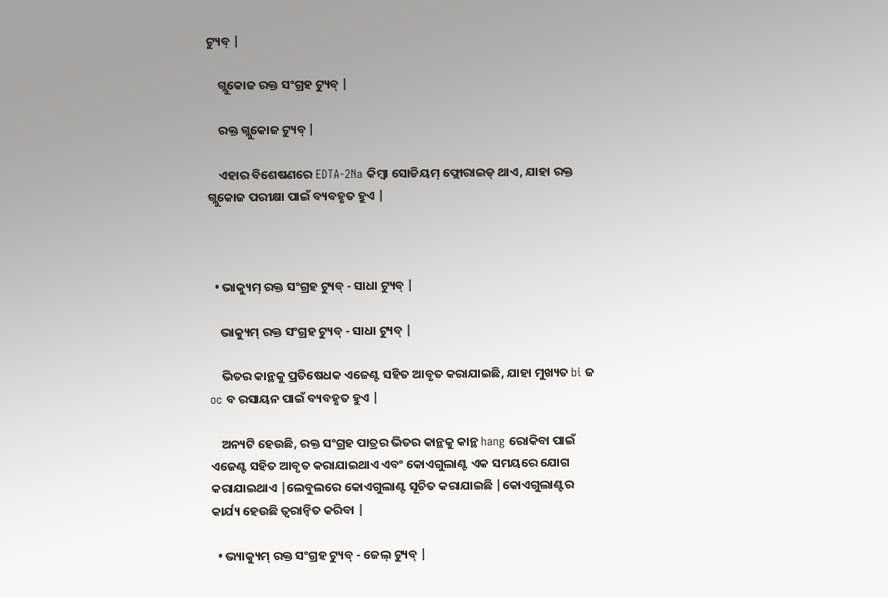ଟ୍ୟୁବ୍ |

    ଗ୍ଲୁକୋଜ ରକ୍ତ ସଂଗ୍ରହ ଟ୍ୟୁବ୍ |

    ରକ୍ତ ଗ୍ଲୁକୋଜ ଟ୍ୟୁବ୍ |

    ଏହାର ବିଶେଷଣରେ EDTA-2Na କିମ୍ବା ସୋଡିୟମ୍ ଫ୍ଲୋରାଇଡ୍ ଥାଏ, ଯାହା ରକ୍ତ ଗ୍ଲୁକୋଜ ପରୀକ୍ଷା ପାଇଁ ବ୍ୟବହୃତ ହୁଏ |



  • ଭାକ୍ୟୁମ୍ ରକ୍ତ ସଂଗ୍ରହ ଟ୍ୟୁବ୍ - ସାଧା ଟ୍ୟୁବ୍ |

    ଭାକ୍ୟୁମ୍ ରକ୍ତ ସଂଗ୍ରହ ଟ୍ୟୁବ୍ - ସାଧା ଟ୍ୟୁବ୍ |

    ଭିତର କାନ୍ଥକୁ ପ୍ରତିଷେଧକ ଏଜେଣ୍ଟ ସହିତ ଆବୃତ କରାଯାଇଛି, ଯାହା ମୁଖ୍ୟତ bi ଜ oc ବ ରସାୟନ ପାଇଁ ବ୍ୟବହୃତ ହୁଏ |

    ଅନ୍ୟଟି ହେଉଛି, ରକ୍ତ ସଂଗ୍ରହ ପାତ୍ରର ଭିତର କାନ୍ଥକୁ କାନ୍ଥ hang ରୋକିବା ପାଇଁ ଏଜେଣ୍ଟ ସହିତ ଆବୃତ କରାଯାଇଥାଏ ଏବଂ କୋଏଗୁଲାଣ୍ଟ ଏକ ସମୟରେ ଯୋଗ କରାଯାଇଥାଏ |ଲେବୁଲରେ କୋଏଗୁଲାଣ୍ଟ ସୂଚିତ କରାଯାଇଛି |କୋଏଗୁଲାଣ୍ଟର କାର୍ଯ୍ୟ ହେଉଛି ତ୍ୱରାନ୍ୱିତ କରିବା |

  • ଭ୍ୟାକ୍ୟୁମ୍ ରକ୍ତ ସଂଗ୍ରହ ଟ୍ୟୁବ୍ - ଜେଲ୍ ଟ୍ୟୁବ୍ |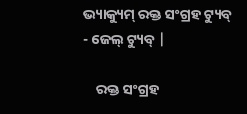ଭ୍ୟାକ୍ୟୁମ୍ ରକ୍ତ ସଂଗ୍ରହ ଟ୍ୟୁବ୍ - ଜେଲ୍ ଟ୍ୟୁବ୍ |

    ରକ୍ତ ସଂଗ୍ରହ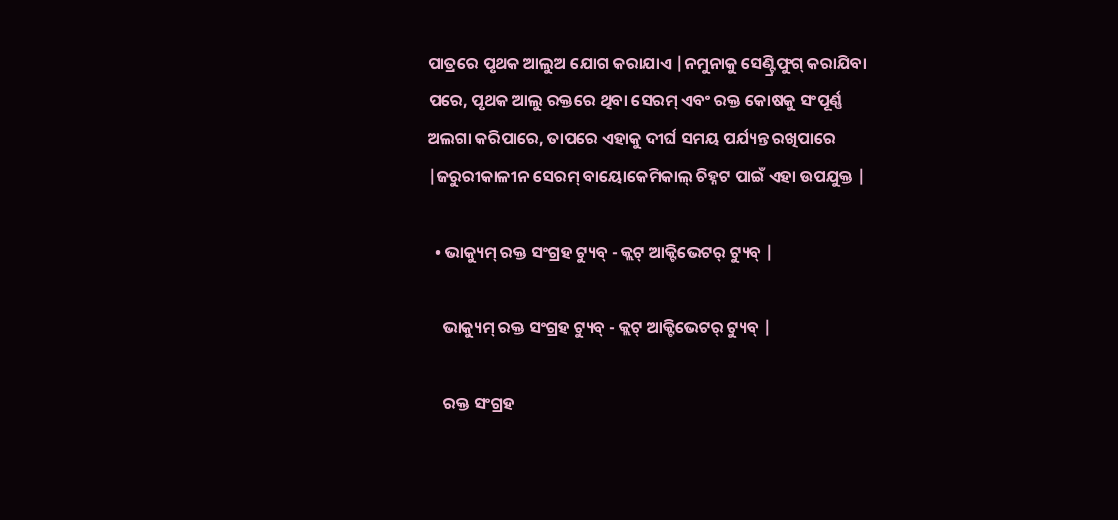ପାତ୍ରରେ ପୃଥକ ଆଲୁଅ ଯୋଗ କରାଯାଏ |ନମୁନାକୁ ସେଣ୍ଟ୍ରିଫୁଗ୍ କରାଯିବା ପରେ, ପୃଥକ ଆଲୁ ରକ୍ତରେ ଥିବା ସେରମ୍ ଏବଂ ରକ୍ତ କୋଷକୁ ସଂପୂର୍ଣ୍ଣ ଅଲଗା କରିପାରେ, ତାପରେ ଏହାକୁ ଦୀର୍ଘ ସମୟ ପର୍ଯ୍ୟନ୍ତ ରଖିପାରେ |ଜରୁରୀକାଳୀନ ସେରମ୍ ବାୟୋକେମିକାଲ୍ ଚିହ୍ନଟ ପାଇଁ ଏହା ଉପଯୁକ୍ତ |

  • ଭାକ୍ୟୁମ୍ ରକ୍ତ ସଂଗ୍ରହ ଟ୍ୟୁବ୍ - କ୍ଲଟ୍ ଆକ୍ଟିଭେଟର୍ ଟ୍ୟୁବ୍ |

    ଭାକ୍ୟୁମ୍ ରକ୍ତ ସଂଗ୍ରହ ଟ୍ୟୁବ୍ - କ୍ଲଟ୍ ଆକ୍ଟିଭେଟର୍ ଟ୍ୟୁବ୍ |

    ରକ୍ତ ସଂଗ୍ରହ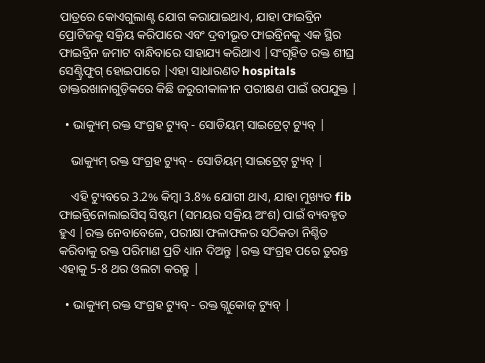ପାତ୍ରରେ କୋଏଗୁଲାଣ୍ଟ ଯୋଗ କରାଯାଇଥାଏ, ଯାହା ଫାଇବ୍ରିନ ପ୍ରୋଟିଜକୁ ସକ୍ରିୟ କରିପାରେ ଏବଂ ଦ୍ରବୀଭୂତ ଫାଇବ୍ରିନକୁ ଏକ ସ୍ଥିର ଫାଇବ୍ରିନ ଜମାଟ ବାନ୍ଧିବାରେ ସାହାଯ୍ୟ କରିଥାଏ |ସଂଗୃହିତ ରକ୍ତ ଶୀଘ୍ର ସେଣ୍ଟ୍ରିଫୁଗ୍ ହୋଇପାରେ |ଏହା ସାଧାରଣତ hospitals ଡାକ୍ତରଖାନାଗୁଡ଼ିକରେ କିଛି ଜରୁରୀକାଳୀନ ପରୀକ୍ଷଣ ପାଇଁ ଉପଯୁକ୍ତ |

  • ଭାକ୍ୟୁମ୍ ରକ୍ତ ସଂଗ୍ରହ ଟ୍ୟୁବ୍ - ସୋଡିୟମ୍ ସାଇଟ୍ରେଟ୍ ଟ୍ୟୁବ୍ |

    ଭାକ୍ୟୁମ୍ ରକ୍ତ ସଂଗ୍ରହ ଟ୍ୟୁବ୍ - ସୋଡିୟମ୍ ସାଇଟ୍ରେଟ୍ ଟ୍ୟୁବ୍ |

    ଏହି ଟ୍ୟୁବରେ 3.2% କିମ୍ବା 3.8% ଯୋଗୀ ଥାଏ, ଯାହା ମୁଖ୍ୟତ fib ଫାଇବ୍ରିନୋଲାଇସିସ୍ ସିଷ୍ଟମ (ସମୟର ସକ୍ରିୟ ଅଂଶ) ପାଇଁ ବ୍ୟବହୃତ ହୁଏ |ରକ୍ତ ନେବାବେଳେ, ପରୀକ୍ଷା ଫଳାଫଳର ସଠିକତା ନିଶ୍ଚିତ କରିବାକୁ ରକ୍ତ ପରିମାଣ ପ୍ରତି ଧ୍ୟାନ ଦିଅନ୍ତୁ |ରକ୍ତ ସଂଗ୍ରହ ପରେ ତୁରନ୍ତ ଏହାକୁ 5-8 ଥର ଓଲଟା କରନ୍ତୁ |

  • ଭାକ୍ୟୁମ୍ ରକ୍ତ ସଂଗ୍ରହ ଟ୍ୟୁବ୍ - ରକ୍ତ ଗ୍ଲୁକୋଜ୍ ଟ୍ୟୁବ୍ |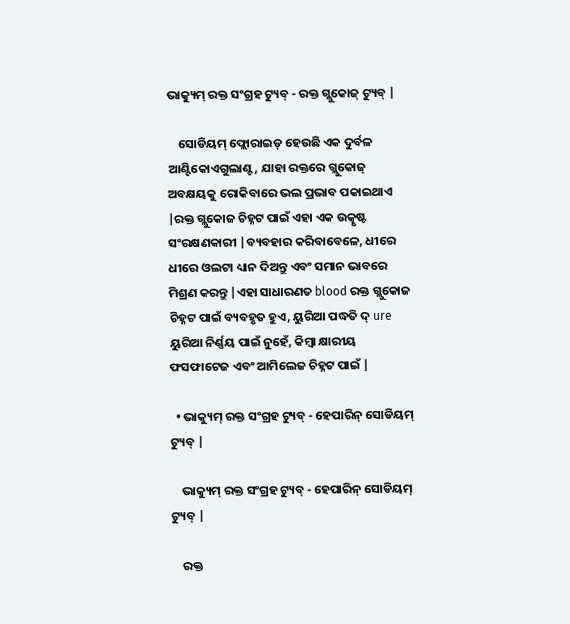ଭାକ୍ୟୁମ୍ ରକ୍ତ ସଂଗ୍ରହ ଟ୍ୟୁବ୍ - ରକ୍ତ ଗ୍ଲୁକୋଜ୍ ଟ୍ୟୁବ୍ |

    ସୋଡିୟମ୍ ଫ୍ଲୋରାଇଡ୍ ହେଉଛି ଏକ ଦୁର୍ବଳ ଆଣ୍ଟିକୋଏଗୁଲାଣ୍ଟ, ଯାହା ରକ୍ତରେ ଗ୍ଲୁକୋଜ୍ ଅବକ୍ଷୟକୁ ରୋକିବାରେ ଭଲ ପ୍ରଭାବ ପକାଇଥାଏ |ରକ୍ତ ଗ୍ଲୁକୋଜ ଚିହ୍ନଟ ପାଇଁ ଏହା ଏକ ଉତ୍କୃଷ୍ଟ ସଂରକ୍ଷଣକାରୀ |ବ୍ୟବହାର କରିବାବେଳେ, ଧୀରେ ଧୀରେ ଓଲଟା ଧ୍ୟାନ ଦିଅନ୍ତୁ ଏବଂ ସମାନ ଭାବରେ ମିଶ୍ରଣ କରନ୍ତୁ |ଏହା ସାଧାରଣତ blood ରକ୍ତ ଗ୍ଲୁକୋଜ ଚିହ୍ନଟ ପାଇଁ ବ୍ୟବହୃତ ହୁଏ, ୟୁରିଆ ପଦ୍ଧତି ଦ୍ ure ୟୁରିଆ ନିର୍ଣ୍ଣୟ ପାଇଁ ନୁହେଁ, କିମ୍ବା କ୍ଷାରୀୟ ଫସଫାଟେଜ ଏବଂ ଆମିଲେଜ ଚିହ୍ନଟ ପାଇଁ |

  • ଭାକ୍ୟୁମ୍ ରକ୍ତ ସଂଗ୍ରହ ଟ୍ୟୁବ୍ - ହେପାରିନ୍ ସୋଡିୟମ୍ ଟ୍ୟୁବ୍ |

    ଭାକ୍ୟୁମ୍ ରକ୍ତ ସଂଗ୍ରହ ଟ୍ୟୁବ୍ - ହେପାରିନ୍ ସୋଡିୟମ୍ ଟ୍ୟୁବ୍ |

    ରକ୍ତ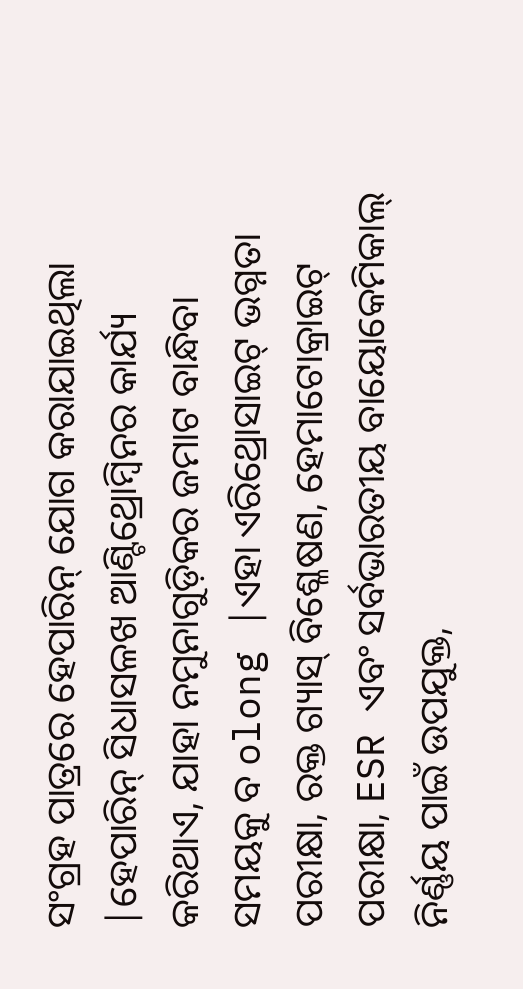ସଂଗ୍ରହ ପାତ୍ରରେ ହେପାରିନ୍ ଯୋଗ କରାଯାଇଥିଲା |ହେପାରିନ୍ ସିଧାସଳଖ ଆଣ୍ଟିଥ୍ରୋମ୍ବିନର କାର୍ଯ୍ୟ କରିଥାଏ, ଯାହା ନମୁନାଗୁଡ଼ିକର ଜମାଟ ବାନ୍ଧିବା ସମୟକୁ ବ olong |ଏହା ଏରିଥ୍ରୋସାଇଟ୍ ଭଗ୍ନତା ପରୀକ୍ଷା, ରକ୍ତ ଗ୍ୟାସ୍ ବିଶ୍ଳେଷଣ, ହେମାଟୋକ୍ରାଇଟ୍ ପରୀକ୍ଷା, ESR ଏବଂ ସର୍ବଭାରତୀୟ ବାୟୋକେମିକାଲ୍ ନିର୍ଣ୍ଣୟ ପାଇଁ ଉପଯୁକ୍ତ,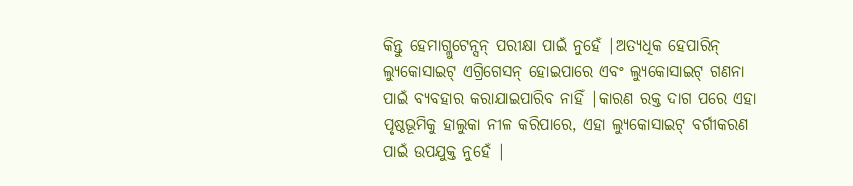କିନ୍ତୁ ହେମାଗ୍ଲୁଟେନ୍ସନ୍ ପରୀକ୍ଷା ପାଇଁ ନୁହେଁ |ଅତ୍ୟଧିକ ହେପାରିନ୍ ଲ୍ୟୁକୋସାଇଟ୍ ଏଗ୍ରିଗେସନ୍ ହୋଇପାରେ ଏବଂ ଲ୍ୟୁକୋସାଇଟ୍ ଗଣନା ପାଇଁ ବ୍ୟବହାର କରାଯାଇପାରିବ ନାହିଁ |କାରଣ ରକ୍ତ ଦାଗ ପରେ ଏହା ପୃଷ୍ଠଭୂମିକୁ ହାଲୁକା ନୀଳ କରିପାରେ, ଏହା ଲ୍ୟୁକୋସାଇଟ୍ ବର୍ଗୀକରଣ ପାଇଁ ଉପଯୁକ୍ତ ନୁହେଁ |